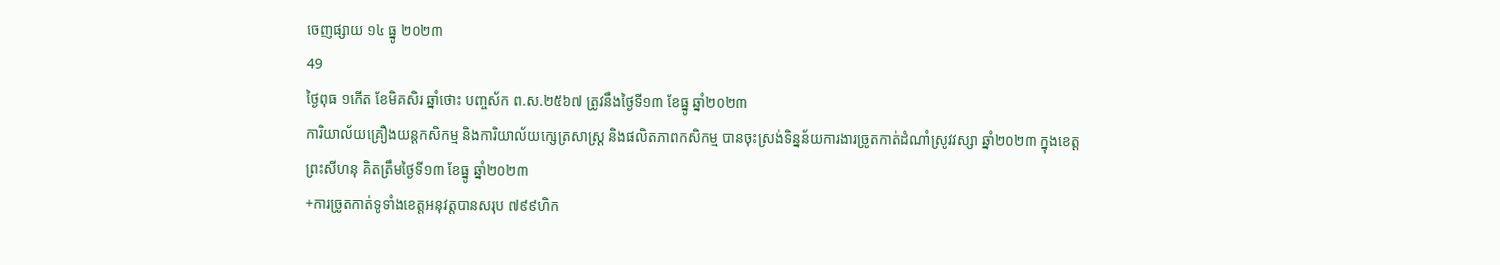ចេញផ្សាយ ១៤ ធ្នូ ២០២៣
49
ថ្ងៃពុធ ១កើត ខែមិគសិរ ឆ្នាំថោះ បញ្ចស័ក ព.ស.២៥៦៧ ត្រូវនឹងថ្ងៃទី១៣ ខែធ្នូ ឆ្នាំ២០២៣
ការិយាល័យគ្រឿងយន្តកសិកម្ម និងការិយាល័យក្សេត្រសាស្ដ្រ និងផលិតភាពកសិកម្ម បានចុះស្រង់ទិន្នន័យការងារច្រូតកាត់ដំណាំស្រូវវស្សា ឆ្នាំ២០២៣ ក្នុងខេត្តព្រះសីហនុ គិតត្រឹមថ្ងៃទី១៣ ខែធ្នូ ឆ្នាំ២០២៣
+ការច្រូតកាត់ទូទាំងខេត្តអនុវត្តបានសរុប ៧៩៩ហិក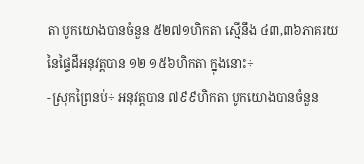តា បូកយោងបានចំនួន ៥២៧១ហិកតា ស្មើនឹង ៤៣,៣៦ភាគរយ នៃផ្ទៃដីអនុវត្ដបាន ១២ ១៥៦ហិកតា ក្នុងនោះ÷
-ស្រុកព្រៃនប់÷ អនុវត្តបាន ៧៩៩ហិកតា បូកយោងបានចំនួន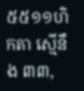៥៥១១ហិកតា ស្មើនឹង ៣៣,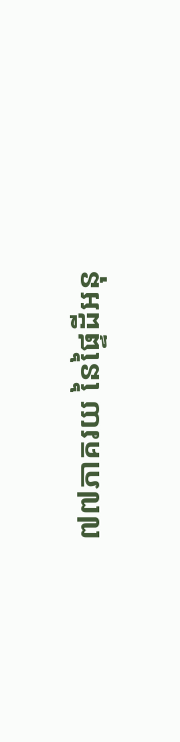៧៧ភាគរយ នៃផ្ទៃដីអនុ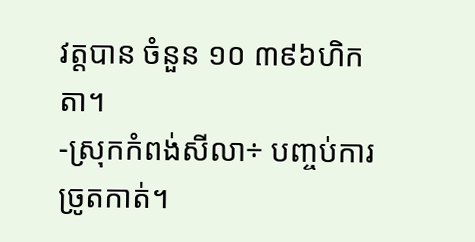វត្តបាន ចំនួន ១០ ៣៩៦ហិកតា។
-ស្រុកកំពង់សីលា÷ បញ្ចប់ការច្រូតកាត់។